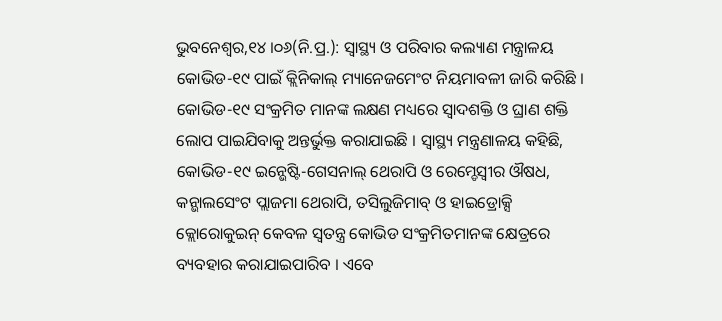ଭୁବନେଶ୍ୱର,୧୪ ।୦୬(ନି.ପ୍ର.): ସ୍ୱାସ୍ଥ୍ୟ ଓ ପରିବାର କଲ୍ୟାଣ ମନ୍ତ୍ରାଳୟ କୋଭିଡ-୧୯ ପାଇଁ କ୍ଲିନିକାଲ୍ ମ୍ୟାନେଜମେଂଟ ନିୟମାବଳୀ ଜାରି କରିଛି । କୋଭିଡ-୧୯ ସଂକ୍ରମିତ ମାନଙ୍କ ଲକ୍ଷଣ ମଧ୍ୟରେ ସ୍ୱାଦଶକ୍ତି ଓ ଘ୍ରାଣ ଶକ୍ତି ଲୋପ ପାଇଯିବାକୁ ଅନ୍ତର୍ଭୁକ୍ତ କରାଯାଇଛି । ସ୍ୱାସ୍ଥ୍ୟ ମନ୍ତ୍ରଣାଳୟ କହିଛି, କୋଭିଡ-୧୯ ଇନ୍ଭେଷ୍ଟି-ଗେସନାଲ୍ ଥେରାପି ଓ ରେମ୍ଡେସ୍ବୀର ଔଷଧ, କନ୍ଭାଲସେଂଟ ପ୍ଲାଜମା ଥେରାପି, ତସିଲୁଜିମାବ୍ ଓ ହାଇଡ୍ରୋକ୍ସି କ୍ଲୋରୋକୁଇନ୍ କେବଳ ସ୍ୱତନ୍ତ୍ର କୋଭିଡ ସଂକ୍ରମିତମାନଙ୍କ କ୍ଷେତ୍ରରେ ବ୍ୟବହାର କରାଯାଇପାରିବ । ଏବେ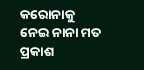କରୋନାକୁ ନେଇ ନାନା ମତ ପ୍ରକାଶ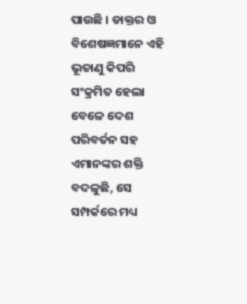ପାଉଛି । ଡାକ୍ତର ଓ ବିଶେଷଜ୍ଞମାନେ ଏହି ଭୂତାଣୁ କିପରି ସଂକ୍ରମିତ ହେଲା ବେଳେ ଦେଶ ପରିବର୍ତନ ସହ ଏମାନଙ୍କର ଶକ୍ତି ବଦଳୁଛି, ସେ ସମ୍ପର୍କରେ ମଧ୍ୟ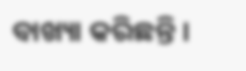ବାଖ୍ୟା କରିଛନ୍ତି ।